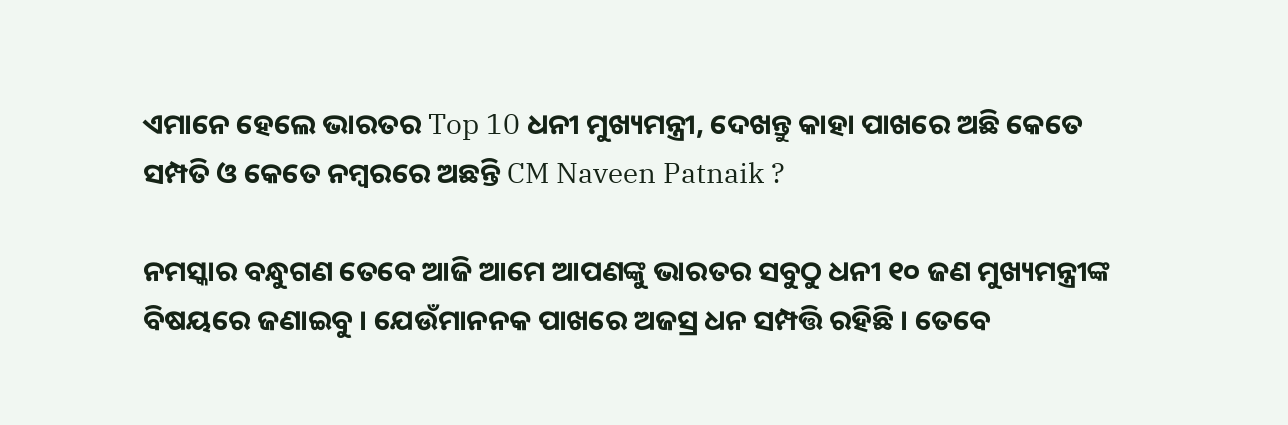ଏମାନେ ହେଲେ ଭାରତର Top 10 ଧନୀ ମୁଖ୍ୟମନ୍ତ୍ରୀ, ଦେଖନ୍ତୁ କାହା ପାଖରେ ଅଛି କେତେ ସମ୍ପତି ଓ କେତେ ନମ୍ବରରେ ଅଛନ୍ତି CM Naveen Patnaik ?

ନମସ୍କାର ବନ୍ଧୁଗଣ ତେବେ ଆଜି ଆମେ ଆପଣଙ୍କୁ ଭାରତର ସବୁଠୁ ଧନୀ ୧୦ ଜଣ ମୁଖ୍ୟମନ୍ତ୍ରୀଙ୍କ ବିଷୟରେ ଜଣାଇବୁ । ଯେଉଁମାନନକ ପାଖରେ ଅଜସ୍ର ଧନ ସମ୍ପତ୍ତି ରହିଛି । ତେବେ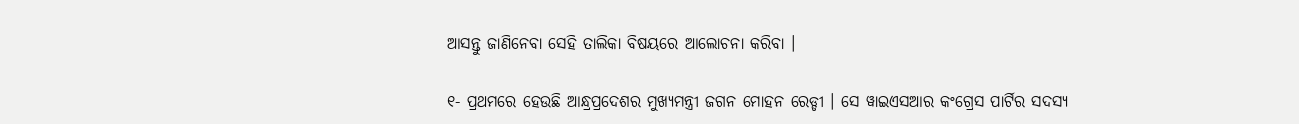ଆସନ୍ତୁ ଜାଣିନେବା ସେହି ତାଲିକା ବିଷୟରେ ଆଲୋଚନା କରିବା ।

୧- ପ୍ରଥମରେ ହେଉଛି ଆନ୍ଧ୍ରପ୍ରଦେଶର ମୁଖ୍ୟମନ୍ତ୍ରୀ ଜଗନ ମୋହନ ରେଡ୍ଡୀ । ସେ ୱାଇଏସଆର କଂଗ୍ରେସ ପାର୍ଟିର ସଦସ୍ୟ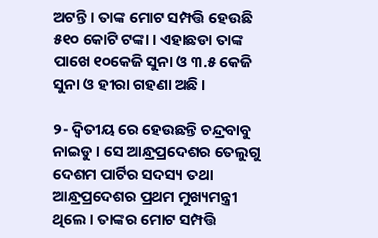ଅଟନ୍ତି । ତାଙ୍କ ମୋଟ ସମ୍ପତ୍ତି ହେଉଛି ୫୧୦ କୋଟି ଟଙ୍କା । ଏହାଛଡା ତାଙ୍କ ପାଖେ ୧୦କେଜି ସୁନା ଓ ୩.୫ କେଜି ସୁନା ଓ ହୀରା ଗହଣା ଅଛି ।

୨- ଦ୍ଵିତୀୟ ରେ ହେଉଛନ୍ତି ଚନ୍ଦ୍ରବାବୁ ନାଇଡୁ । ସେ ଆନ୍ଧ୍ରପ୍ରଦେଶର ତେଲୁଗୁ ଦେଶମ ପାର୍ଟିର ସଦସ୍ୟ ତଥା ଆନ୍ଧ୍ରପ୍ରଦେଶର ପ୍ରଥମ ମୁଖ୍ୟମନ୍ତ୍ରୀ ଥିଲେ । ତାଙ୍କର ମୋଟ ସମ୍ପତ୍ତି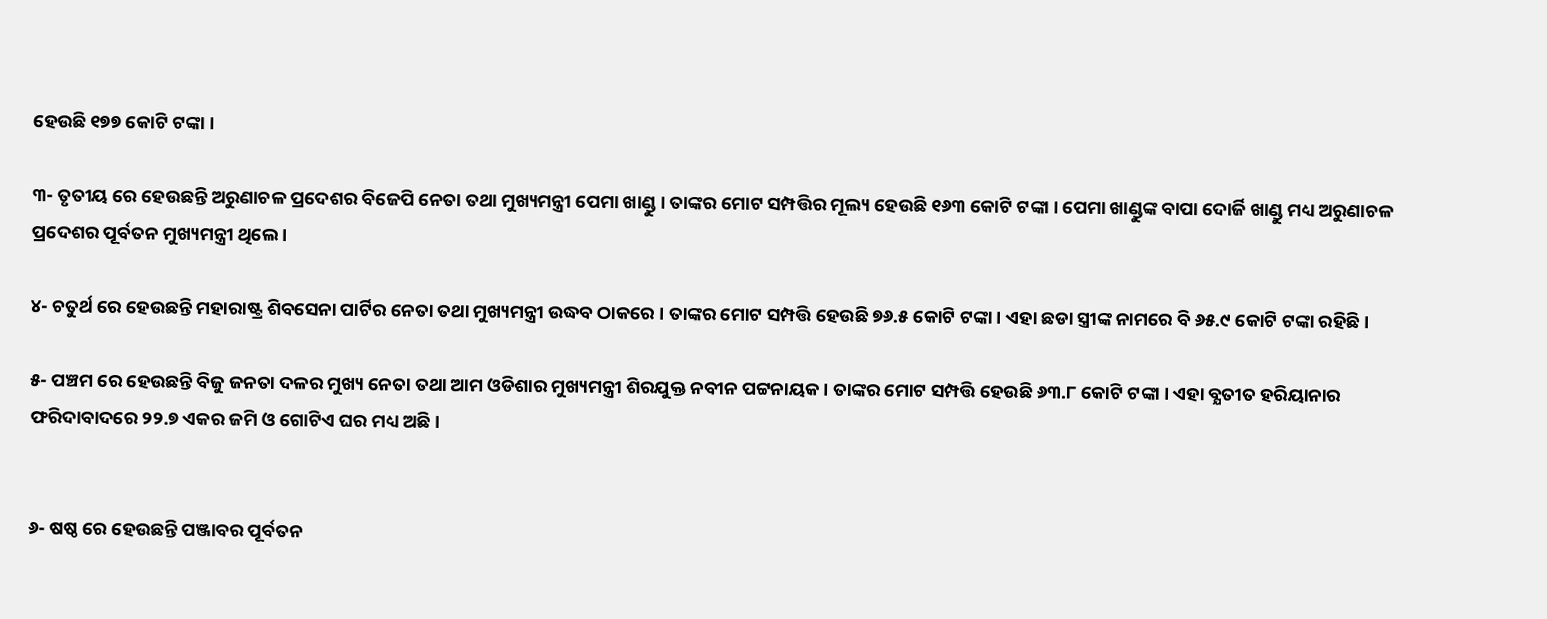ହେଉଛି ୧୭୭ କୋଟି ଟଙ୍କା ।

୩- ତୃତୀୟ ରେ ହେଉଛନ୍ତି ଅରୁଣାଚଳ ପ୍ରଦେଶର ବିଜେପି ନେତା ତଥା ମୁଖ୍ୟମନ୍ତ୍ରୀ ପେମା ଖାଣ୍ଡୁ । ତାଙ୍କର ମୋଟ ସମ୍ପତ୍ତିର ମୂଲ୍ୟ ହେଉଛି ୧୬୩ କୋଟି ଟଙ୍କା । ପେମା ଖାଣ୍ଡୁଙ୍କ ବାପା ଦୋର୍ଜି ଖାଣ୍ଡୁ ମଧ୍ୟ ଅରୁଣାଚଳ ପ୍ରଦେଶର ପୂର୍ବତନ ମୁଖ୍ୟମନ୍ତ୍ରୀ ଥିଲେ ।

୪- ଚତୁର୍ଥ ରେ ହେଉଛନ୍ତି ମହାରାଷ୍ଟ୍ର ଶିବସେନା ପାର୍ଟିର ନେତା ତଥା ମୁଖ୍ୟମନ୍ତ୍ରୀ ଉଦ୍ଧବ ଠାକରେ । ତାଙ୍କର ମୋଟ ସମ୍ପତ୍ତି ହେଉଛି ୭୬.୫ କୋଟି ଟଙ୍କା । ଏହା ଛଡା ସ୍ତ୍ରୀଙ୍କ ନାମରେ ବି ୬୫.୯ କୋଟି ଟଙ୍କା ରହିଛି ।

୫- ପଞ୍ଚମ ରେ ହେଉଛନ୍ତି ବିଜୁ ଜନତା ଦଳର ମୁଖ୍ୟ ନେତା ତଥା ଆମ ଓଡିଶାର ମୁଖ୍ୟମନ୍ତ୍ରୀ ଶିରଯୁକ୍ତ ନବୀନ ପଟ୍ଟନାୟକ । ତାଙ୍କର ମୋଟ ସମ୍ପତ୍ତି ହେଉଛି ୬୩.୮ କୋଟି ଟଙ୍କା । ଏହା ବ୍ଯତୀତ ହରିୟାନାର ଫରିଦାବାଦରେ ୨୨.୭ ଏକର ଜମି ଓ ଗୋଟିଏ ଘର ମଧ୍ୟ ଅଛି ।


୬- ଷଷ୍ଠ ରେ ହେଉଛନ୍ତି ପଞ୍ଜାବର ପୂର୍ବତନ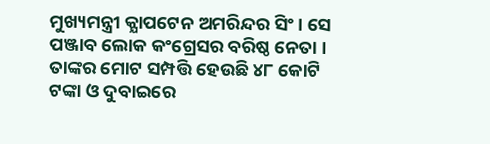ମୁଖ୍ୟମନ୍ତ୍ରୀ କ୍ଯାପଟେନ ଅମରିନ୍ଦର ସିଂ । ସେ ପଞ୍ଜାବ ଲୋକ କଂଗ୍ରେସର ବରିଷ୍ଠ ନେତା । ତାଙ୍କର ମୋଟ ସମ୍ପତ୍ତି ହେଉଛି ୪୮ କୋଟି ଟଙ୍କା ଓ ଦୁବାଇରେ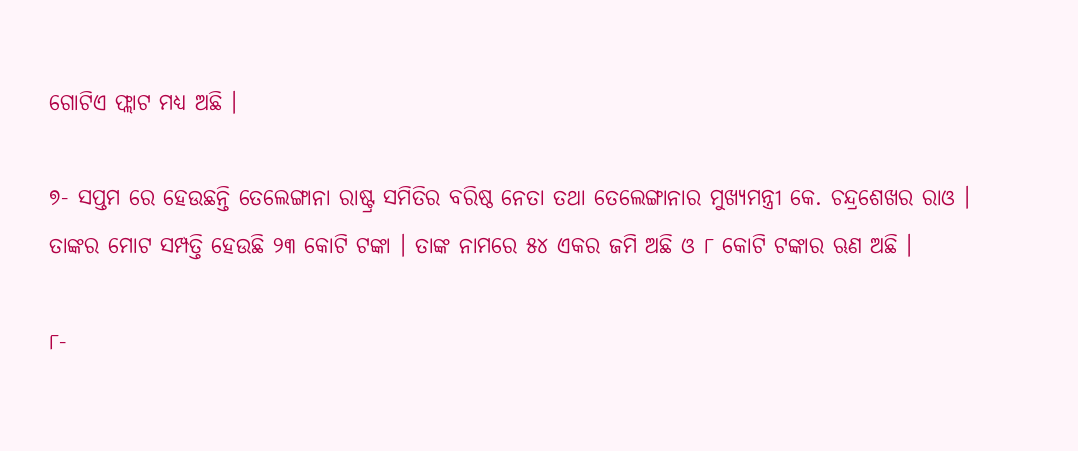ଗୋଟିଏ ଫ୍ଲାଟ ମଧ୍ୟ ଅଛି ।

୭- ସପ୍ତମ ରେ ହେଉଛନ୍ତି ତେଲେଙ୍ଗାନା ରାଷ୍ଟ୍ର ସମିତିର ବରିଷ୍ଠ ନେତା ତଥା ତେଲେଙ୍ଗାନାର ମୁଖ୍ୟମନ୍ତ୍ରୀ କେ. ଚନ୍ଦ୍ରଶେଖର ରାଓ । ତାଙ୍କର ମୋଟ ସମ୍ପତ୍ତି ହେଉଛି ୨୩ କୋଟି ଟଙ୍କା । ତାଙ୍କ ନାମରେ ୫୪ ଏକର ଜମି ଅଛି ଓ ୮ କୋଟି ଟଙ୍କାର ଋଣ ଅଛି ।

୮-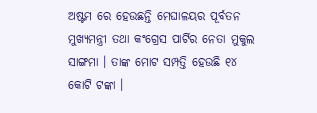ଅଷ୍ଟମ ରେ ହେଉଛନ୍ତି ମେଘାଳୟର ପୂର୍ବତନ ମୁଖ୍ୟମନ୍ତ୍ରୀ ତଥା କଂଗ୍ରେସ ପାର୍ଟିର ନେତା ମୁକୁଲ ସାଙ୍ଗମା । ତାଙ୍କ ମୋଟ ସମ୍ପତ୍ତି ହେଉଛି ୧୪ କୋଟି ଟଙ୍କା ।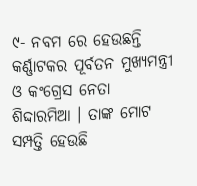୯- ନବମ ରେ ହେଉଛନ୍ତି କର୍ଣ୍ଣାଟକର ପୂର୍ବତନ ମୁଖ୍ୟମନ୍ତ୍ରୀ ଓ କଂଗ୍ରେସ ନେତା ଶିଦ୍ଦାରମିଆ । ତାଙ୍କ ମୋଟ ସମ୍ପତ୍ତି ହେଉଛି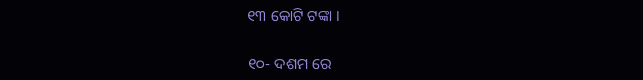୧୩ କୋଟି ଟଙ୍କା ।

୧୦- ଦଶମ ରେ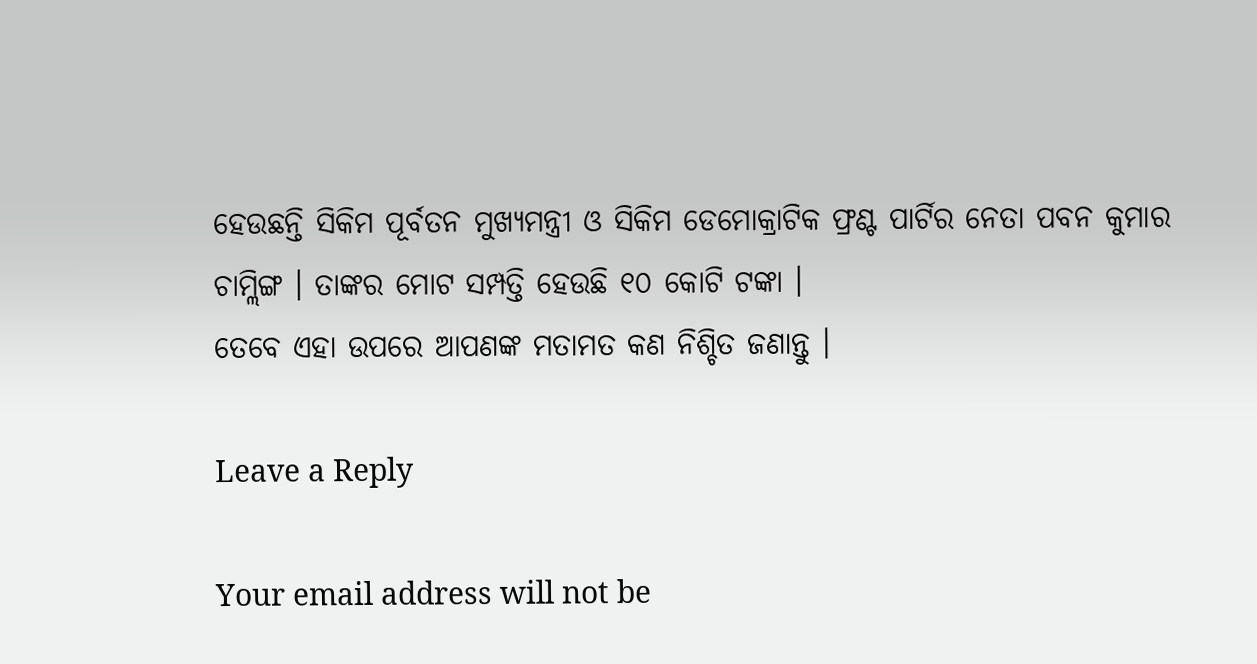ହେଉଛନ୍ତି ସିକିମ ପୂର୍ବତନ ମୁଖ୍ୟମନ୍ତ୍ରୀ ଓ ସିକିମ ଡେମୋକ୍ରାଟିକ ଫ୍ରଣ୍ଟ ପାର୍ଟିର ନେତା ପବନ କୁମାର ଚାମ୍ଲିଙ୍ଗ । ତାଙ୍କର ମୋଟ ସମ୍ପତ୍ତି ହେଉଛି ୧୦ କୋଟି ଟଙ୍କା ।
ତେବେ ଏହା ଉପରେ ଆପଣଙ୍କ ମତାମତ କଣ ନିଶ୍ଚିତ ଜଣାନ୍ତୁ ।

Leave a Reply

Your email address will not be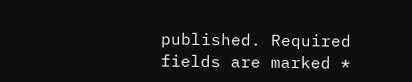published. Required fields are marked *